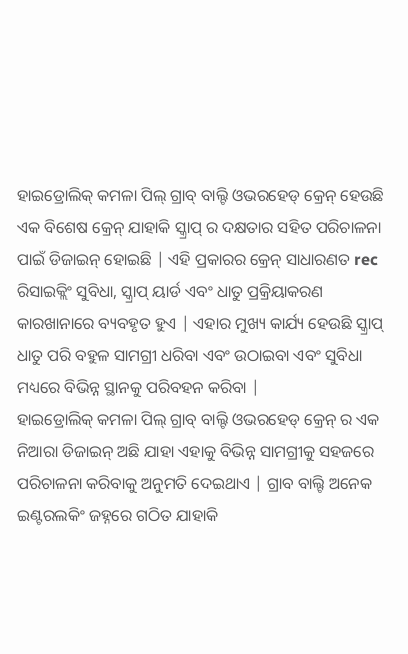ହାଇଡ୍ରୋଲିକ୍ କମଳା ପିଲ୍ ଗ୍ରାବ୍ ବାଲ୍ଟି ଓଭରହେଡ୍ କ୍ରେନ୍ ହେଉଛି ଏକ ବିଶେଷ କ୍ରେନ୍ ଯାହାକି ସ୍କ୍ରାପ୍ ର ଦକ୍ଷତାର ସହିତ ପରିଚାଳନା ପାଇଁ ଡିଜାଇନ୍ ହୋଇଛି | ଏହି ପ୍ରକାରର କ୍ରେନ୍ ସାଧାରଣତ rec ରିସାଇକ୍ଲିଂ ସୁବିଧା, ସ୍କ୍ରାପ୍ ୟାର୍ଡ ଏବଂ ଧାତୁ ପ୍ରକ୍ରିୟାକରଣ କାରଖାନାରେ ବ୍ୟବହୃତ ହୁଏ | ଏହାର ମୁଖ୍ୟ କାର୍ଯ୍ୟ ହେଉଛି ସ୍କ୍ରାପ୍ ଧାତୁ ପରି ବହୁଳ ସାମଗ୍ରୀ ଧରିବା ଏବଂ ଉଠାଇବା ଏବଂ ସୁବିଧା ମଧ୍ୟରେ ବିଭିନ୍ନ ସ୍ଥାନକୁ ପରିବହନ କରିବା |
ହାଇଡ୍ରୋଲିକ୍ କମଳା ପିଲ୍ ଗ୍ରାବ୍ ବାଲ୍ଟି ଓଭରହେଡ୍ କ୍ରେନ୍ ର ଏକ ନିଆରା ଡିଜାଇନ୍ ଅଛି ଯାହା ଏହାକୁ ବିଭିନ୍ନ ସାମଗ୍ରୀକୁ ସହଜରେ ପରିଚାଳନା କରିବାକୁ ଅନୁମତି ଦେଇଥାଏ | ଗ୍ରାବ ବାଲ୍ଟି ଅନେକ ଇଣ୍ଟରଲକିଂ ଜହ୍ନରେ ଗଠିତ ଯାହାକି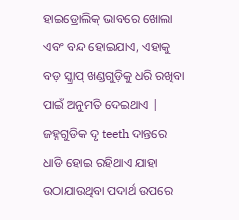ହାଇଡ୍ରୋଲିକ୍ ଭାବରେ ଖୋଲା ଏବଂ ବନ୍ଦ ହୋଇଯାଏ, ଏହାକୁ ବଡ଼ ସ୍କ୍ରାପ୍ ଖଣ୍ଡଗୁଡ଼ିକୁ ଧରି ରଖିବା ପାଇଁ ଅନୁମତି ଦେଇଥାଏ | ଜହ୍ନଗୁଡିକ ଦୃ teeth ଦାନ୍ତରେ ଧାଡି ହୋଇ ରହିଥାଏ ଯାହା ଉଠାଯାଉଥିବା ପଦାର୍ଥ ଉପରେ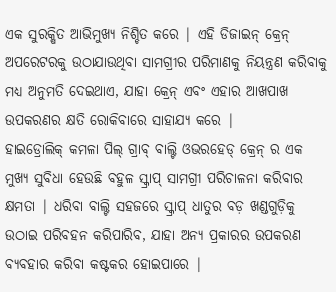ଏକ ସୁରକ୍ଷିତ ଆଭିମୁଖ୍ୟ ନିଶ୍ଚିତ କରେ | ଏହି ଡିଜାଇନ୍ କ୍ରେନ୍ ଅପରେଟରକୁ ଉଠାଯାଉଥିବା ସାମଗ୍ରୀର ପରିମାଣକୁ ନିୟନ୍ତ୍ରଣ କରିବାକୁ ମଧ୍ୟ ଅନୁମତି ଦେଇଥାଏ, ଯାହା କ୍ରେନ୍ ଏବଂ ଏହାର ଆଖପାଖ ଉପକରଣର କ୍ଷତି ରୋକିବାରେ ସାହାଯ୍ୟ କରେ |
ହାଇଡ୍ରୋଲିକ୍ କମଳା ପିଲ୍ ଗ୍ରାବ୍ ବାଲ୍ଟି ଓଭରହେଡ୍ କ୍ରେନ୍ ର ଏକ ମୁଖ୍ୟ ସୁବିଧା ହେଉଛି ବହୁଳ ସ୍କ୍ରାପ୍ ସାମଗ୍ରୀ ପରିଚାଳନା କରିବାର କ୍ଷମତା | ଧରିବା ବାଲ୍ଟି ସହଜରେ ସ୍କ୍ରାପ୍ ଧାତୁର ବଡ଼ ଖଣ୍ଡଗୁଡ଼ିକୁ ଉଠାଇ ପରିବହନ କରିପାରିବ, ଯାହା ଅନ୍ୟ ପ୍ରକାରର ଉପକରଣ ବ୍ୟବହାର କରିବା କଷ୍ଟକର ହୋଇପାରେ |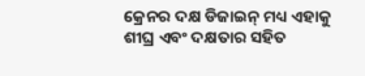କ୍ରେନର ଦକ୍ଷ ଡିଜାଇନ୍ ମଧ୍ୟ ଏହାକୁ ଶୀଘ୍ର ଏବଂ ଦକ୍ଷତାର ସହିତ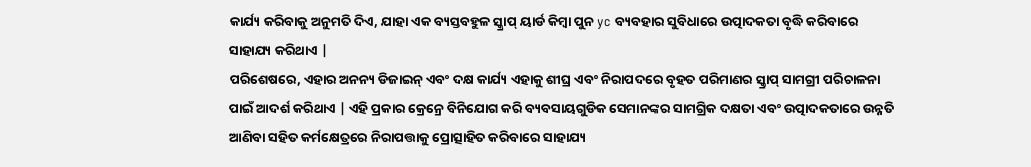କାର୍ଯ୍ୟ କରିବାକୁ ଅନୁମତି ଦିଏ, ଯାହା ଏକ ବ୍ୟସ୍ତବହୁଳ ସ୍କ୍ରାପ୍ ୟାର୍ଡ କିମ୍ବା ପୁନ yc ବ୍ୟବହାର ସୁବିଧାରେ ଉତ୍ପାଦକତା ବୃଦ୍ଧି କରିବାରେ ସାହାଯ୍ୟ କରିଥାଏ |
ପରିଶେଷରେ, ଏହାର ଅନନ୍ୟ ଡିଜାଇନ୍ ଏବଂ ଦକ୍ଷ କାର୍ଯ୍ୟ ଏହାକୁ ଶୀଘ୍ର ଏବଂ ନିରାପଦରେ ବୃହତ ପରିମାଣର ସ୍କ୍ରାପ୍ ସାମଗ୍ରୀ ପରିଚାଳନା ପାଇଁ ଆଦର୍ଶ କରିଥାଏ | ଏହି ପ୍ରକାର କ୍ରେନ୍ରେ ବିନିଯୋଗ କରି ବ୍ୟବସାୟଗୁଡିକ ସେମାନଙ୍କର ସାମଗ୍ରିକ ଦକ୍ଷତା ଏବଂ ଉତ୍ପାଦକତାରେ ଉନ୍ନତି ଆଣିବା ସହିତ କର୍ମକ୍ଷେତ୍ରରେ ନିରାପତ୍ତାକୁ ପ୍ରୋତ୍ସାହିତ କରିବାରେ ସାହାଯ୍ୟ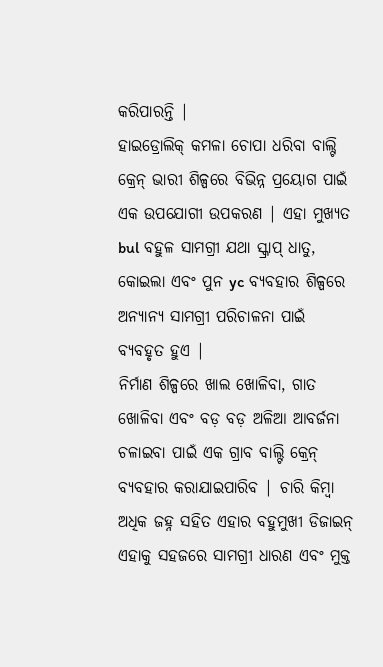କରିପାରନ୍ତି |
ହାଇଡ୍ରୋଲିକ୍ କମଳା ଚୋପା ଧରିବା ବାଲ୍ଟି କ୍ରେନ୍ ଭାରୀ ଶିଳ୍ପରେ ବିଭିନ୍ନ ପ୍ରୟୋଗ ପାଇଁ ଏକ ଉପଯୋଗୀ ଉପକରଣ | ଏହା ମୁଖ୍ୟତ bul ବହୁଳ ସାମଗ୍ରୀ ଯଥା ସ୍କ୍ରାପ୍ ଧାତୁ, କୋଇଲା ଏବଂ ପୁନ yc ବ୍ୟବହାର ଶିଳ୍ପରେ ଅନ୍ୟାନ୍ୟ ସାମଗ୍ରୀ ପରିଚାଳନା ପାଇଁ ବ୍ୟବହୃତ ହୁଏ |
ନିର୍ମାଣ ଶିଳ୍ପରେ ଖାଲ ଖୋଳିବା, ଗାତ ଖୋଳିବା ଏବଂ ବଡ଼ ବଡ଼ ଅଳିଆ ଆବର୍ଜନା ଚଳାଇବା ପାଇଁ ଏକ ଗ୍ରାବ ବାଲ୍ଟି କ୍ରେନ୍ ବ୍ୟବହାର କରାଯାଇପାରିବ | ଚାରି କିମ୍ବା ଅଧିକ ଜହ୍ନ ସହିତ ଏହାର ବହୁମୁଖୀ ଡିଜାଇନ୍ ଏହାକୁ ସହଜରେ ସାମଗ୍ରୀ ଧାରଣ ଏବଂ ମୁକ୍ତ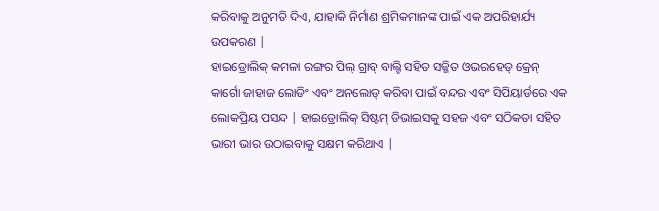କରିବାକୁ ଅନୁମତି ଦିଏ, ଯାହାକି ନିର୍ମାଣ ଶ୍ରମିକମାନଙ୍କ ପାଇଁ ଏକ ଅପରିହାର୍ଯ୍ୟ ଉପକରଣ |
ହାଇଡ୍ରୋଲିକ୍ କମଳା ରଙ୍ଗର ପିଲ୍ ଗ୍ରାବ୍ ବାଲ୍ଟି ସହିତ ସଜ୍ଜିତ ଓଭରହେଡ୍ କ୍ରେନ୍ କାର୍ଗୋ ଜାହାଜ ଲୋଡିଂ ଏବଂ ଅନଲୋଡ୍ କରିବା ପାଇଁ ବନ୍ଦର ଏବଂ ସିପିୟାର୍ଡରେ ଏକ ଲୋକପ୍ରିୟ ପସନ୍ଦ | ହାଇଡ୍ରୋଲିକ୍ ସିଷ୍ଟମ୍ ଡିଭାଇସକୁ ସହଜ ଏବଂ ସଠିକତା ସହିତ ଭାରୀ ଭାର ଉଠାଇବାକୁ ସକ୍ଷମ କରିଥାଏ |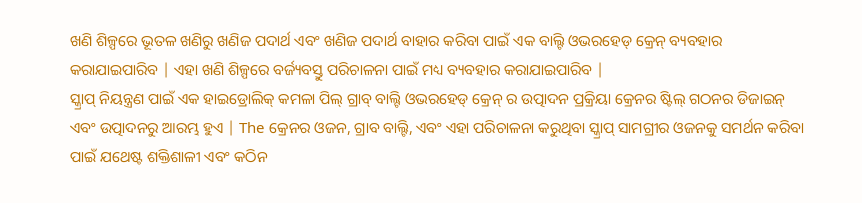ଖଣି ଶିଳ୍ପରେ ଭୂତଳ ଖଣିରୁ ଖଣିଜ ପଦାର୍ଥ ଏବଂ ଖଣିଜ ପଦାର୍ଥ ବାହାର କରିବା ପାଇଁ ଏକ ବାଲ୍ଟି ଓଭରହେଡ୍ କ୍ରେନ୍ ବ୍ୟବହାର କରାଯାଇପାରିବ | ଏହା ଖଣି ଶିଳ୍ପରେ ବର୍ଜ୍ୟବସ୍ତୁ ପରିଚାଳନା ପାଇଁ ମଧ୍ୟ ବ୍ୟବହାର କରାଯାଇପାରିବ |
ସ୍କ୍ରାପ୍ ନିୟନ୍ତ୍ରଣ ପାଇଁ ଏକ ହାଇଡ୍ରୋଲିକ୍ କମଳା ପିଲ୍ ଗ୍ରାବ୍ ବାଲ୍ଟି ଓଭରହେଡ୍ କ୍ରେନ୍ ର ଉତ୍ପାଦନ ପ୍ରକ୍ରିୟା କ୍ରେନର ଷ୍ଟିଲ୍ ଗଠନର ଡିଜାଇନ୍ ଏବଂ ଉତ୍ପାଦନରୁ ଆରମ୍ଭ ହୁଏ | The କ୍ରେନର ଓଜନ, ଗ୍ରାବ ବାଲ୍ଟି, ଏବଂ ଏହା ପରିଚାଳନା କରୁଥିବା ସ୍କ୍ରାପ୍ ସାମଗ୍ରୀର ଓଜନକୁ ସମର୍ଥନ କରିବା ପାଇଁ ଯଥେଷ୍ଟ ଶକ୍ତିଶାଳୀ ଏବଂ କଠିନ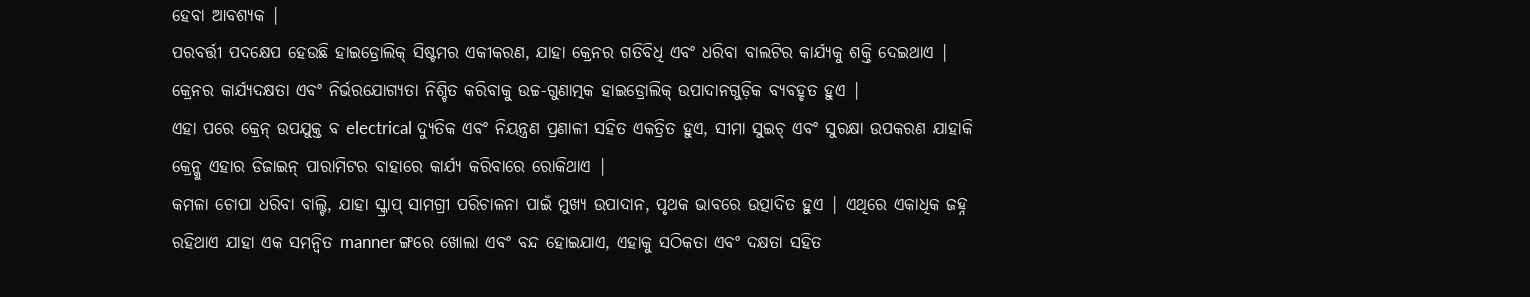ହେବା ଆବଶ୍ୟକ |
ପରବର୍ତ୍ତୀ ପଦକ୍ଷେପ ହେଉଛି ହାଇଡ୍ରୋଲିକ୍ ସିଷ୍ଟମର ଏକୀକରଣ, ଯାହା କ୍ରେନର ଗତିବିଧି ଏବଂ ଧରିବା ବାଲଟିର କାର୍ଯ୍ୟକୁ ଶକ୍ତି ଦେଇଥାଏ | କ୍ରେନର କାର୍ଯ୍ୟଦକ୍ଷତା ଏବଂ ନିର୍ଭରଯୋଗ୍ୟତା ନିଶ୍ଚିତ କରିବାକୁ ଉଚ୍ଚ-ଗୁଣାତ୍ମକ ହାଇଡ୍ରୋଲିକ୍ ଉପାଦାନଗୁଡ଼ିକ ବ୍ୟବହୃତ ହୁଏ |
ଏହା ପରେ କ୍ରେନ୍ ଉପଯୁକ୍ତ ବ electrical ଦ୍ୟୁତିକ ଏବଂ ନିୟନ୍ତ୍ରଣ ପ୍ରଣାଳୀ ସହିତ ଏକତ୍ରିତ ହୁଏ, ସୀମା ସୁଇଚ୍ ଏବଂ ସୁରକ୍ଷା ଉପକରଣ ଯାହାକି କ୍ରେନ୍କୁ ଏହାର ଡିଜାଇନ୍ ପାରାମିଟର ବାହାରେ କାର୍ଯ୍ୟ କରିବାରେ ରୋକିଥାଏ |
କମଳା ଚୋପା ଧରିବା ବାଲ୍ଟି, ଯାହା ସ୍କ୍ରାପ୍ ସାମଗ୍ରୀ ପରିଚାଳନା ପାଇଁ ମୁଖ୍ୟ ଉପାଦାନ, ପୃଥକ ଭାବରେ ଉତ୍ପାଦିତ ହୁଏ | ଏଥିରେ ଏକାଧିକ ଜହ୍ନ ରହିଥାଏ ଯାହା ଏକ ସମନ୍ୱିତ manner ଙ୍ଗରେ ଖୋଲା ଏବଂ ବନ୍ଦ ହୋଇଯାଏ, ଏହାକୁ ସଠିକତା ଏବଂ ଦକ୍ଷତା ସହିତ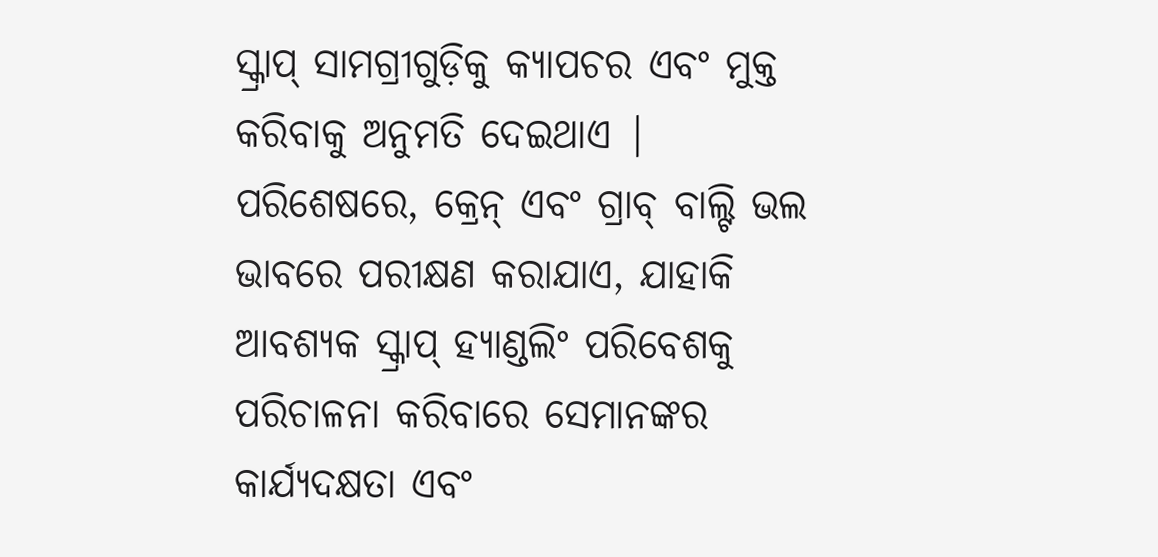ସ୍କ୍ରାପ୍ ସାମଗ୍ରୀଗୁଡ଼ିକୁ କ୍ୟାପଚର ଏବଂ ମୁକ୍ତ କରିବାକୁ ଅନୁମତି ଦେଇଥାଏ |
ପରିଶେଷରେ, କ୍ରେନ୍ ଏବଂ ଗ୍ରାବ୍ ବାଲ୍ଟି ଭଲ ଭାବରେ ପରୀକ୍ଷଣ କରାଯାଏ, ଯାହାକି ଆବଶ୍ୟକ ସ୍କ୍ରାପ୍ ହ୍ୟାଣ୍ଡଲିଂ ପରିବେଶକୁ ପରିଚାଳନା କରିବାରେ ସେମାନଙ୍କର କାର୍ଯ୍ୟଦକ୍ଷତା ଏବଂ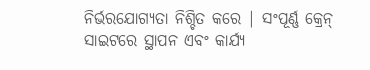ନିର୍ଭରଯୋଗ୍ୟତା ନିଶ୍ଚିତ କରେ | ସଂପୂର୍ଣ୍ଣ କ୍ରେନ୍ ସାଇଟରେ ସ୍ଥାପନ ଏବଂ କାର୍ଯ୍ୟ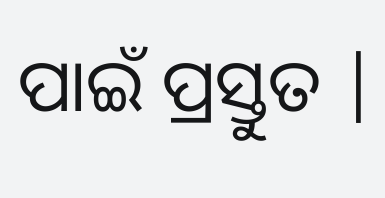ପାଇଁ ପ୍ରସ୍ତୁତ |